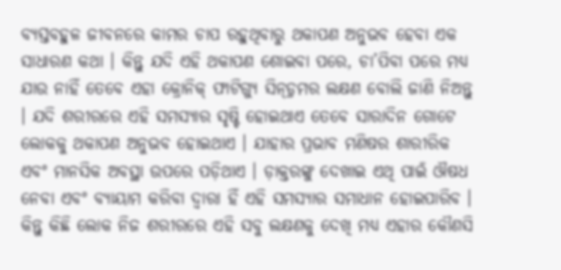ବ୍ୟସ୍ତବହୁଳ ଜୀବନରେ କାମର ଚାପ ରହୁଥିବାରୁ ଥକାପଣ ଅନୁଭବ ହେବା ଏକ ସାଧାରଣ କଥା । କିନ୍ତୁ ଯଦି ଏହି ଥକାପଣ ଶୋଇବା ପରେ, ଚା’ପିବା ପରେ ମଧ୍ୟ ଯାଉ ନାହିଁ ତେବେ ଏହା କ୍ରୋନିକ୍ ଫାଟିଗ୍ୟୁ ସିନ୍ଡ଼୍ରମର ଲକ୍ଷଣ ବୋଲି ଜାଣି ନିଅନ୍ତୁ । ଯଦି ଶରୀରରେ ଏହି ସମସ୍ୟାର ସୃଷ୍ଟି ହୋଇଥାଏ ତେବେ ସାରାଦିନ ଗୋଟେ ଲୋକକୁ ଥକାପଣ ଅନୁଭବ ହୋଇଥାଏ । ଯାହାର ପ୍ରଭାବ ମଣିଷର ଶାରୀରିକ ଏବଂ ମାନସିକ ଅବସ୍ଥା ଉପରେ ପଡ଼ିଥାଏ । ଡ଼ାକ୍ତରଙ୍କୁ ଦେଖାଇ ଏଥି ପାଇଁ ଔଷଧ ନେବା ଏବଂ ବ୍ୟାୟାମ କରିବା ଦ୍ୱାରା ହିଁ ଏହି ସମସ୍ୟାର ସମାଧାନ ହୋଇପାରିବ । କିନ୍ତୁ କିଛି ଲୋକ ନିଜ ଶରୀରରେ ଏହି ସବୁ ଲକ୍ଷଣକୁ ଦେଖି ମଧ୍ୟ ଏହାର କୌଣସି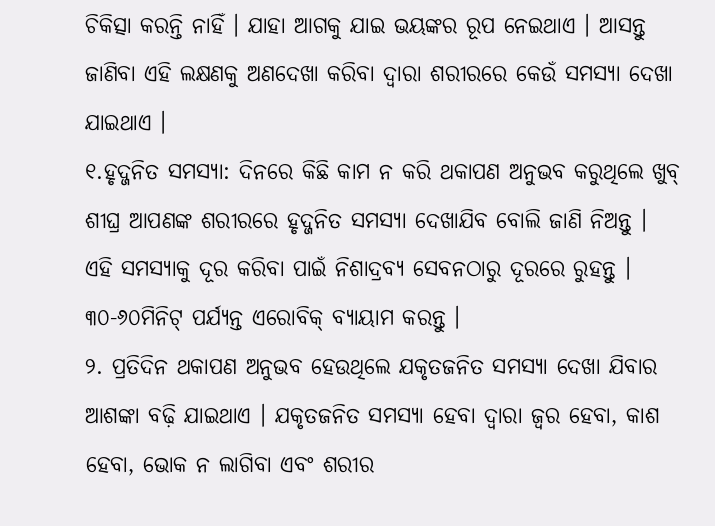ଚିକିତ୍ସା କରନ୍ତି ନାହିଁ । ଯାହା ଆଗକୁ ଯାଇ ଭୟଙ୍କର ରୂପ ନେଇଥାଏ । ଆସନ୍ତୁ ଜାଣିବା ଏହି ଲକ୍ଷଣକୁ ଅଣଦେଖା କରିବା ଦ୍ୱାରା ଶରୀରରେ କେଉଁ ସମସ୍ୟା ଦେଖା ଯାଇଥାଏ ।
୧.ହୃଦ୍ଜନିତ ସମସ୍ୟା: ଦିନରେ କିଛି କାମ ନ କରି ଥକାପଣ ଅନୁଭବ କରୁଥିଲେ ଖୁବ୍ ଶୀଘ୍ର ଆପଣଙ୍କ ଶରୀରରେ ହୃଦ୍ଜନିତ ସମସ୍ୟା ଦେଖାଯିବ ବୋଲି ଜାଣି ନିଅନ୍ତୁ । ଏହି ସମସ୍ୟାକୁ ଦୂର କରିବା ପାଇଁ ନିଶାଦ୍ରବ୍ୟ ସେବନଠାରୁ ଦୂରରେ ରୁହନ୍ତୁ । ୩୦-୬୦ମିନିଟ୍ ପର୍ଯ୍ୟନ୍ତ ଏରୋବିକ୍ ବ୍ୟାୟାମ କରନ୍ତୁ ।
୨. ପ୍ରତିଦିନ ଥକାପଣ ଅନୁଭବ ହେଉଥିଲେ ଯକୃତଜନିତ ସମସ୍ୟା ଦେଖା ଯିବାର ଆଶଙ୍କା ବଢ଼ି ଯାଇଥାଏ । ଯକୃତଜନିତ ସମସ୍ୟା ହେବା ଦ୍ୱାରା ଜ୍ୱର ହେବା, କାଶ ହେବା, ଭୋକ ନ ଲାଗିବା ଏବଂ ଶରୀର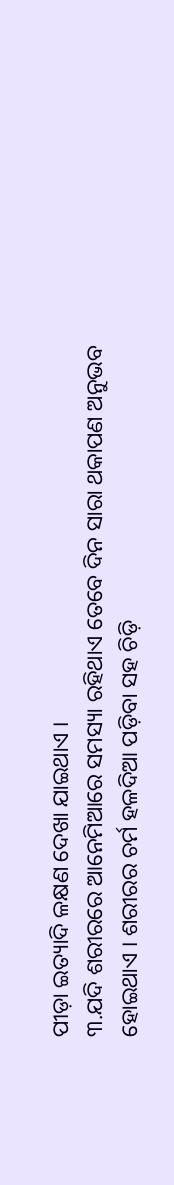ପୀଡ଼ା ଇତ୍ୟାଦି ଳକ୍ଷଣ ଦେଖା ଯାଇଥାଏ ।
୩.ଯଦି ଶରୀରରେ ଆନେମିଆରେ ସମସ୍ୟା ରହିଥାଏ ତେବେ ଦିନ ସାରା ଥକାପଣ ଅନୁଭବ ହୋଇଥାଏ । ଶରୀରର ଚର୍ମ ହଳଦିଆ ପଡ଼ିବା ସହ ଚିଡ଼ି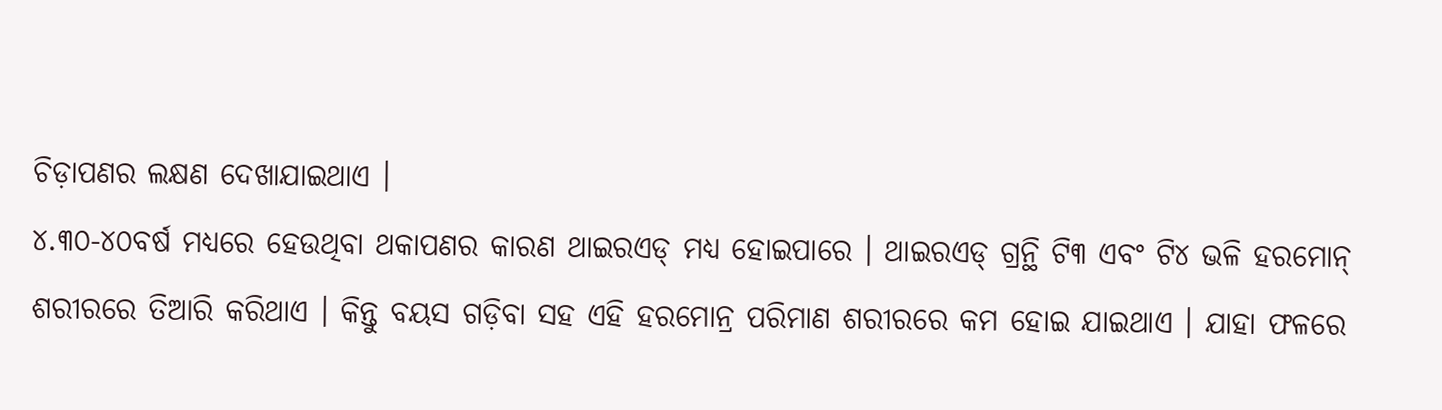ଚିଡ଼ାପଣର ଲକ୍ଷଣ ଦେଖାଯାଇଥାଏ ।
୪.୩୦-୪୦ବର୍ଷ ମଧ୍ୟରେ ହେଉଥିବା ଥକାପଣର କାରଣ ଥାଇରଏଡ୍ ମଧ୍ୟ ହୋଇପାରେ । ଥାଇରଏଡ୍ ଗ୍ରନ୍ଥି ଟି୩ ଏବଂ ଟି୪ ଭଳି ହରମୋନ୍ ଶରୀରରେ ତିଆରି କରିଥାଏ । କିନ୍ତୁ ବୟସ ଗଡ଼ିବା ସହ ଏହି ହରମୋନ୍ର ପରିମାଣ ଶରୀରରେ କମ ହୋଇ ଯାଇଥାଏ । ଯାହା ଫଳରେ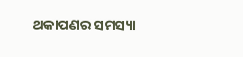ଥକାପଣର ସମସ୍ୟା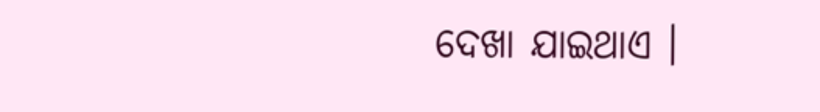ଦେଖା ଯାଇଥାଏ ।